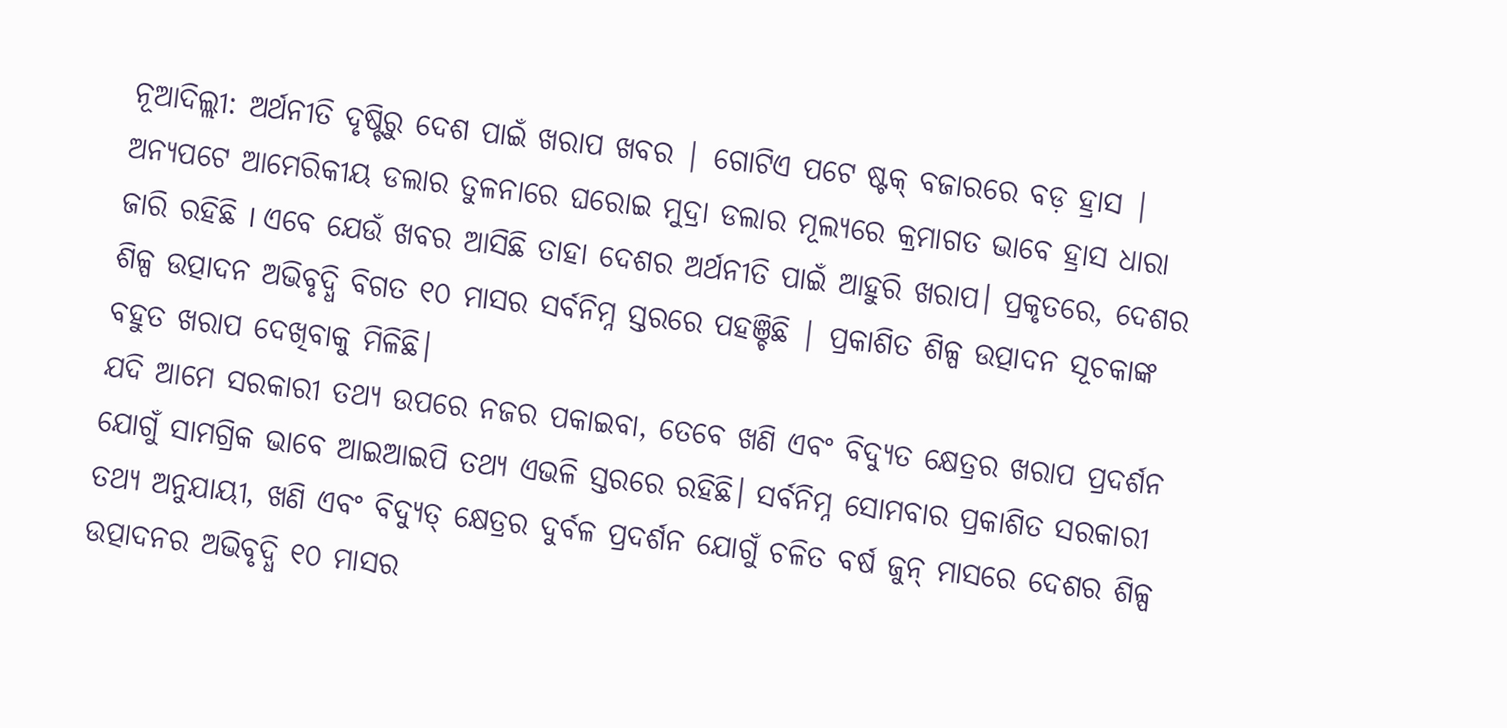ନୂଆଦିଲ୍ଲୀ: ଅର୍ଥନୀତି ଦୃଷ୍ଟିରୁ ଦେଶ ପାଇଁ ଖରାପ ଖବର | ଗୋଟିଏ ପଟେ ଷ୍ଟକ୍ ବଜାରରେ ବଡ଼ ହ୍ରାସ | ଅନ୍ୟପଟେ ଆମେରିକୀୟ ଡଲାର ତୁଳନାରେ ଘରୋଇ ମୁଦ୍ରା ଡଲାର ମୂଲ୍ୟରେ କ୍ରମାଗତ ଭାବେ ହ୍ରାସ ଧାରା ଜାରି ରହିଛି I ଏବେ ଯେଉଁ ଖବର ଆସିଛି ତାହା ଦେଶର ଅର୍ଥନୀତି ପାଇଁ ଆହୁରି ଖରାପ। ପ୍ରକୃତରେ, ଦେଶର ଶିଳ୍ପ ଉତ୍ପାଦନ ଅଭିବୃଦ୍ଧି ବିଗତ ୧୦ ମାସର ସର୍ବନିମ୍ନ ସ୍ତରରେ ପହଞ୍ଚିଛି | ପ୍ରକାଶିତ ଶିଳ୍ପ ଉତ୍ପାଦନ ସୂଚକାଙ୍କ ବହୁତ ଖରାପ ଦେଖିବାକୁ ମିଳିଛି।
ଯଦି ଆମେ ସରକାରୀ ତଥ୍ୟ ଉପରେ ନଜର ପକାଇବା, ତେବେ ଖଣି ଏବଂ ବିଦ୍ଯୁତ କ୍ଷେତ୍ରର ଖରାପ ପ୍ରଦର୍ଶନ ଯୋଗୁଁ ସାମଗ୍ରିକ ଭାବେ ଆଇଆଇପି ତଥ୍ୟ ଏଭଳି ସ୍ତରରେ ରହିଛି। ସର୍ବନିମ୍ନ ସୋମବାର ପ୍ରକାଶିତ ସରକାରୀ ତଥ୍ୟ ଅନୁଯାୟୀ, ଖଣି ଏବଂ ବିଦ୍ୟୁତ୍ କ୍ଷେତ୍ରର ଦୁର୍ବଳ ପ୍ରଦର୍ଶନ ଯୋଗୁଁ ଚଳିତ ବର୍ଷ ଜୁନ୍ ମାସରେ ଦେଶର ଶିଳ୍ପ ଉତ୍ପାଦନର ଅଭିବୃଦ୍ଧି ୧୦ ମାସର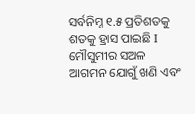ସର୍ବନିମ୍ନ ୧.୫ ପ୍ରତିଶତକୁ ଶତକୁ ହ୍ରାସ ପାଇଛି I ମୌସୁମୀର ସଅଳ ଆଗମନ ଯୋଗୁଁ ଖଣି ଏବଂ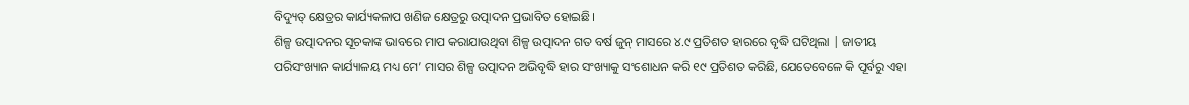ବିଦ୍ୟୁତ୍ କ୍ଷେତ୍ରର କାର୍ଯ୍ୟକଳାପ ଖଣିଜ କ୍ଷେତ୍ରରୁ ଉତ୍ପାଦନ ପ୍ରଭାବିତ ହୋଇଛି।
ଶିଳ୍ପ ଉତ୍ପାଦନର ସୂଚକାଙ୍କ ଭାବରେ ମାପ କରାଯାଉଥିବା ଶିଳ୍ପ ଉତ୍ପାଦନ ଗତ ବର୍ଷ ଜୁନ୍ ମାସରେ ୪.୯ ପ୍ରତିଶତ ହାରରେ ବୃଦ୍ଧି ଘଟିଥିଲା | ଜାତୀୟ ପରିସଂଖ୍ୟାନ କାର୍ଯ୍ୟାଳୟ ମଧ୍ୟ ମେ’ ମାସର ଶିଳ୍ପ ଉତ୍ପାଦନ ଅଭିବୃଦ୍ଧି ହାର ସଂଖ୍ୟାକୁ ସଂଶୋଧନ କରି ୧୯ ପ୍ରତିଶତ କରିଛି, ଯେତେବେଳେ କି ପୂର୍ବରୁ ଏହା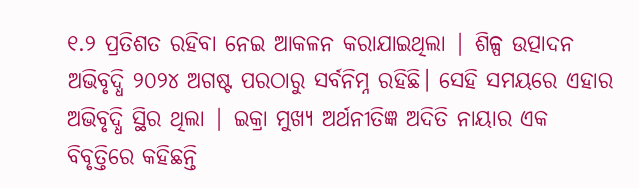୧.୨ ପ୍ରତିଶତ ରହିବା ନେଇ ଆକଳନ କରାଯାଇଥିଲା | ଶିଳ୍ପ ଉତ୍ପାଦନ ଅଭିବୃଦ୍ଧି ୨୦୨୪ ଅଗଷ୍ଟ ପରଠାରୁ ସର୍ବନିମ୍ନ ରହିଛି। ସେହି ସମୟରେ ଏହାର ଅଭିବୃଦ୍ଧି ସ୍ଥିର ଥିଲା | ଇକ୍ରା ମୁଖ୍ୟ ଅର୍ଥନୀତିଜ୍ଞ ଅଦିତି ନାୟାର ଏକ ବିବୃତ୍ତିରେ କହିଛନ୍ତି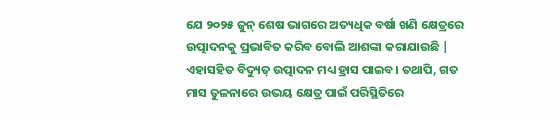ଯେ ୨୦୨୫ ଜୁନ୍ ଶେଷ ଭାଗରେ ଅତ୍ୟଧିକ ବର୍ଷା ଖଣି କ୍ଷେତ୍ରରେ ଉତ୍ପାଦନକୁ ପ୍ରଭାବିତ କରିବ ବୋଲି ଆଶଙ୍କା କରାଯାଉଛି | ଏହାସହିତ ବିଦ୍ୟୁତ୍ ଉତ୍ପାଦନ ମଧ୍ୟ ହ୍ରାସ ପାଇବ। ତଥାପି, ଗତ ମାସ ତୁଳନାରେ ଉଭୟ କ୍ଷେତ୍ର ପାଇଁ ପରିସ୍ଥିତିରେ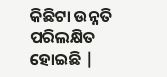କିଛିଟା ଉନ୍ନତି ପରିଲକ୍ଷିତ ହୋଇଛି |